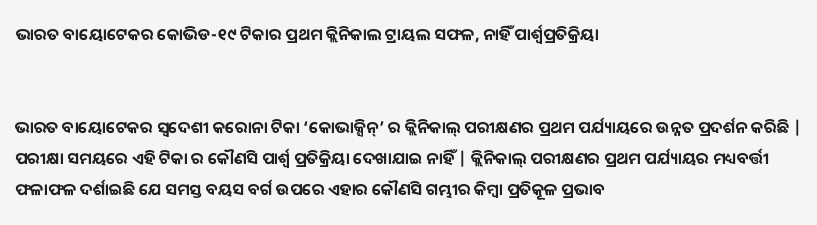ଭାରତ ବାୟୋଟେକର କୋଭିଡ-୧୯ ଟିକାର ପ୍ରଥମ କ୍ଲିନିକାଲ ଟ୍ରାୟଲ ସଫଳ, ନାହିଁ ପାର୍ଶ୍ୱପ୍ରତିକ୍ରିୟା


ଭାରତ ବାୟୋଟେକର ସ୍ୱଦେଶୀ କରୋନା ଟିକା ‘କୋଭାକ୍ସିନ୍’ ର କ୍ଲିନିକାଲ୍ ପରୀକ୍ଷଣର ପ୍ରଥମ ପର୍ଯ୍ୟାୟରେ ଉନ୍ନତ ପ୍ରଦର୍ଶନ କରିଛି | ପରୀକ୍ଷା ସମୟରେ ଏହି ଟିକା ର କୌଣସି ପାର୍ଶ୍ୱ ପ୍ରତିକ୍ରିୟା ଦେଖାଯାଇ ନାହିଁ | କ୍ଲିନିକାଲ୍ ପରୀକ୍ଷଣର ପ୍ରଥମ ପର୍ଯ୍ୟାୟର ମଧ୍ୟବର୍ତ୍ତୀ ଫଳାଫଳ ଦର୍ଶାଇଛି ଯେ ସମସ୍ତ ବୟସ ବର୍ଗ ଉପରେ ଏହାର କୌଣସି ଗମ୍ଭୀର କିମ୍ବା ପ୍ରତିକୂଳ ପ୍ରଭାବ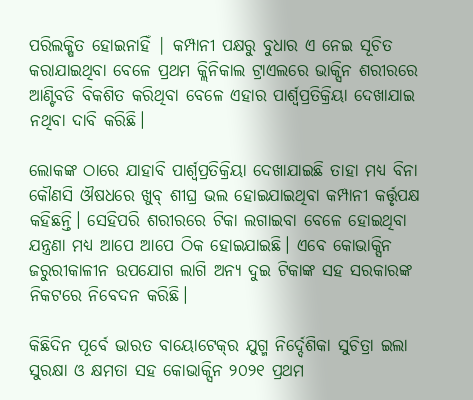ପରିଲକ୍ଷିତ ହୋଇନାହିଁ | କମ୍ପାନୀ ପକ୍ଷରୁ ବୁଧାର ଏ ନେଇ ସୂଚିତ କରାଯାଇଥିବା ବେଳେ ପ୍ରଥମ କ୍ଲିନିକାଲ ଟ୍ରାଏଲରେ ଭାକ୍ସିନ ଶରୀରରେ ଆଣ୍ଟିବଡି ବିକଶିତ କରିଥିବା ବେଳେ ଏହାର ପାର୍ଶ୍ୱପ୍ରତିକ୍ରିୟା ଦେଖାଯାଇ ନଥିବା ଦାବି କରିଛି।

ଲୋକଙ୍କ ଠାରେ ଯାହାବି ପାର୍ଶ୍ୱପ୍ରତିକ୍ରିୟା ଦେଖାଯାଇଛି ତାହା ମଧ୍ୟ ବିନା କୌଣସି ଔଷଧରେ ଖୁବ୍ ଶୀଘ୍ର ଭଲ ହୋଇଯାଇଥିବା କମ୍ପାନୀ କର୍ତ୍ତୃପକ୍ଷ କହିଛନ୍ତି। ସେହିପରି ଶରୀରରେ ଟିକା ଲଗାଇବା ବେଳେ ହୋଇଥିବା ଯନ୍ତ୍ରଣା ମଧ୍ୟ ଆପେ ଆପେ ଠିକ ହୋଇଯାଇଛି। ଏବେ କୋଭାକ୍ସିନ ଜରୁରୀକାଳୀନ ଉପଯୋଗ ଲାଗି ଅନ୍ୟ ଦୁଇ ଟିକାଙ୍କ ସହ ସରକାରଙ୍କ ନିକଟରେ ନିବେଦନ କରିଛି।

କିଛିଦିନ ପୂର୍ବେ ଭାରତ ବାୟୋଟେକ୍‌ର ଯୁଗ୍ମ ନିର୍ଦ୍ଦେଶିକା ସୁଚିତ୍ରା ଇଲା ସୁରକ୍ଷା ଓ କ୍ଷମତା ସହ କୋଭାକ୍ସିନ ୨୦୨୧ ପ୍ରଥମ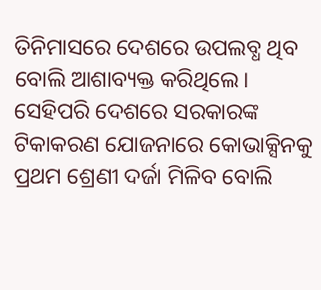ତିନିମାସରେ ଦେଶରେ ଉପଲବ୍ଧ ଥିବ ବୋଲି ଆଶାବ୍ୟକ୍ତ କରିଥିଲେ। ସେହିପରି ଦେଶରେ ସରକାରଙ୍କ ଟିକାକରଣ ଯୋଜନାରେ କୋଭାକ୍ସିନକୁ ପ୍ରଥମ ଶ୍ରେଣୀ ଦର୍ଜା ମିଳିବ ବୋଲି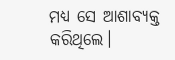ମଧ୍ୟ ସେ ଆଶାବ୍ୟକ୍ତ କରିଥିଲେ।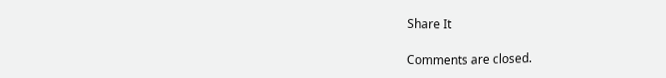Share It

Comments are closed.